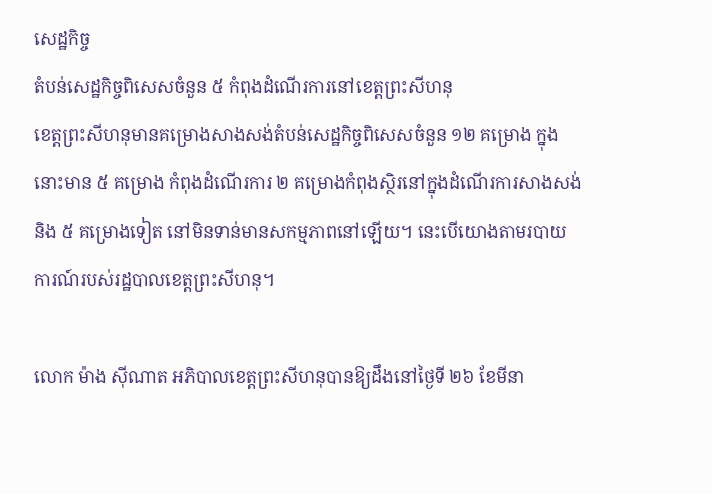សេដ្ឋកិច្ច
តំបន់សេដ្ឋកិច្ចពិសេសចំនួន ៥ កំពុងដំណើរការនៅខេត្តព្រះសីហនុ
ខេត្តព្រះសីហនុមានគម្រោងសាងសង់តំបន់សេដ្ឋកិច្ចពិសេសចំនួន ១២ គម្រោង ក្នុងនោះមាន ៥ គម្រោង កំពុងដំណើរការ ២ គម្រោងកំពុងស្ថិរនៅក្នុងដំណើរការសាងសង់ និង ៥ គម្រោងទៀត នៅមិនទាន់មានសកម្មភាពនៅឡើយ។ នេះបើយោងតាមរបាយការណ៍របស់រដ្ឋបាលខេត្តព្រះសីហនុ។

លោក ម៉ាង ស៊ីណាត អភិបាលខេត្តព្រះសីហនុបានឱ្យដឹងនៅថ្ងៃទី ២៦ ខែមីនា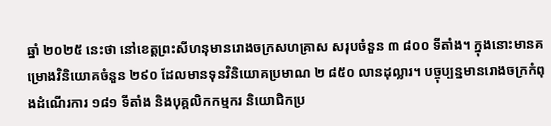ឆ្នាំ ២០២៥ នេះថា នៅខេត្តព្រះសីហនុមានរោងចក្រសហគ្រាស សរុបចំនួន ៣ ៨០០ ទីតាំង។ ក្នុងនោះមានគម្រោងវិនិយោគចំនួន ២៩០ ដែលមានទុនវិនិយោគប្រមាណ ២ ៨៥០ លានដុល្លារ។ បច្ចុប្បន្នមានរោងចក្រកំពុងដំណើរការ ១៨១ ទីតាំង និងបុគ្គលិកកម្មករ និយោជិកប្រ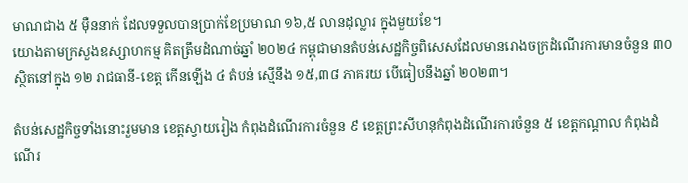មាណជាង ៥ ម៉ឺននាក់ ដែលទទួលបានប្រាក់ខែប្រមាណ ១៦,៥ លានដុល្លារ ក្នុងមួយខែ។
យោងតាមក្រសួងឧស្សាហកម្ម គិតត្រឹមដំណាច់ឆ្នាំ ២០២៤ កម្ពុជាមានតំបន់សេដ្ឋកិច្ចពិសេសដែលមានរោងចក្រដំណើរការមានចំនួន ៣០ ស្ថិតនៅក្នុង ១២ រាជធានី-ខេត្ត កើនឡើង ៤ តំបន់ ស្មើនឹង ១៥,៣៨ ភាគរយ បើធៀបនឹងឆ្នាំ ២០២៣។

តំបន់សេដ្ឋកិច្ចទាំងនោះរួមមាន ខេត្តស្វាយរៀង កំពុងដំណើរការចំនួន ៩ ខេត្តព្រះសីហនុកំពុងដំណើរការចំនួន ៥ ខេត្តកណ្ដាល កំពុងដំណើរ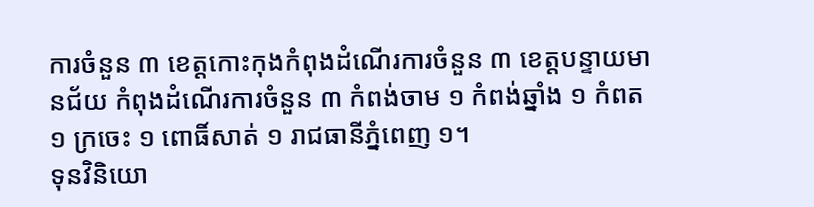ការចំនួន ៣ ខេត្តកោះកុងកំពុងដំណើរការចំនួន ៣ ខេត្តបន្ទាយមានជ័យ កំពុងដំណើរការចំនួន ៣ កំពង់ចាម ១ កំពង់ឆ្នាំង ១ កំពត ១ ក្រចេះ ១ ពោធិ៍សាត់ ១ រាជធានីភ្នំពេញ ១។
ទុនវិនិយោ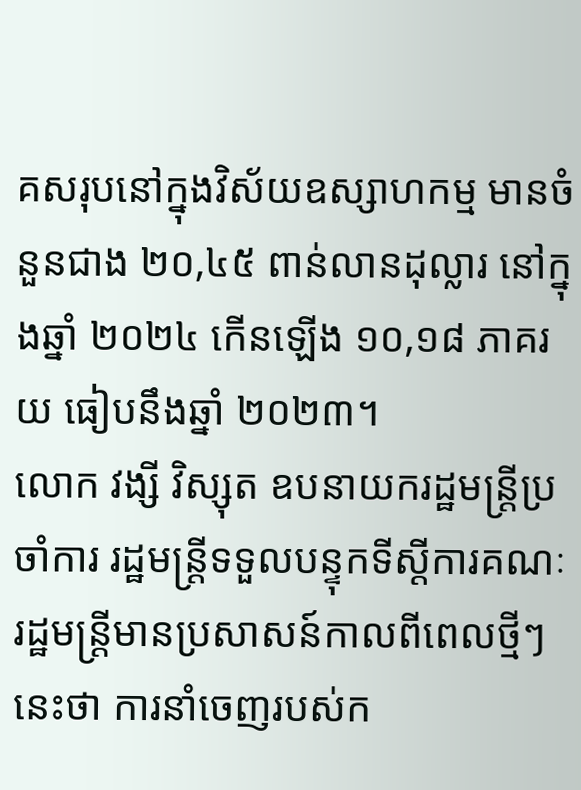គសរុបនៅក្នុងវិស័យឧស្សាហកម្ម មានចំនួនជាង ២០,៤៥ ពាន់លានដុល្លារ នៅក្នុងឆ្នាំ ២០២៤ កើនឡើង ១០,១៨ ភាគរយ ធៀបនឹងឆ្នាំ ២០២៣។
លោក វង្សី វិស្សុត ឧបនាយករដ្ឋមន្ដ្រីប្រចាំការ រដ្ឋមន្ដ្រីទទួលបន្ទុកទីស្ដីការគណៈរដ្ឋមន្ដ្រីមានប្រសាសន៍កាលពីពេលថ្មីៗនេះថា ការនាំចេញរបស់ក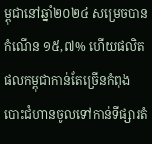ម្ពុជានៅឆ្នាំ២០២៤ សម្រេចបានកំណើន ១៥,៧% ហើយផលិតផលកម្ពុជាកាន់តែច្រើនកំពុងបោះជំហានចូលទៅកាន់ទីផ្សារតំ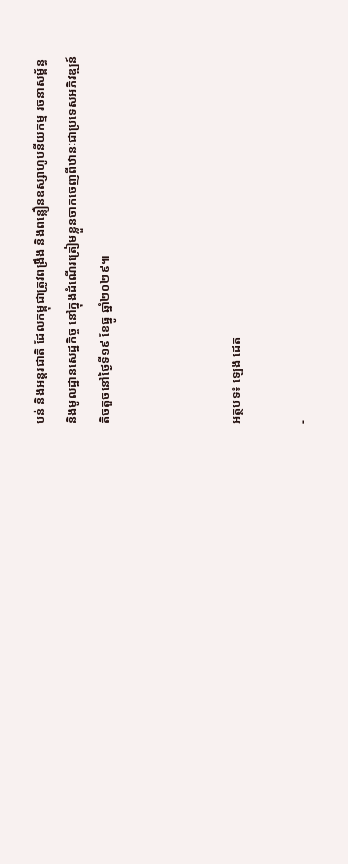បន់ និងអន្តរជាតិ ដែលកម្ពុជាត្រូវពង្រឹង និងពន្លឿនឧស្សាហូបនីយកម្ម រចនាសម្ព័ន្ធ និងមូលដ្ឋានសេដ្ឋកិច្ច នៅក្នុងដំណើរត្រៀមខ្លួនចាកចេញពីឋានៈជាប្រទេសអភិវឌ្ឍន៍តិចតួចនៅថ្ងៃទី១៩ ខែធ្នូ ឆ្នាំ២០២៩៕



អត្ថបទ៖ ឡេង ដេត

-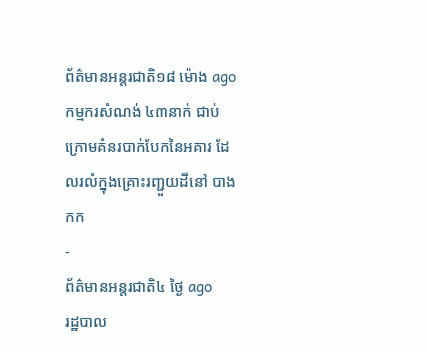ព័ត៌មានអន្ដរជាតិ១៨ ម៉ោង ago
កម្មករសំណង់ ៤៣នាក់ ជាប់ក្រោមគំនរបាក់បែកនៃអគារ ដែលរលំក្នុងគ្រោះរញ្ជួយដីនៅ បាងកក
-
ព័ត៌មានអន្ដរជាតិ៤ ថ្ងៃ ago
រដ្ឋបាល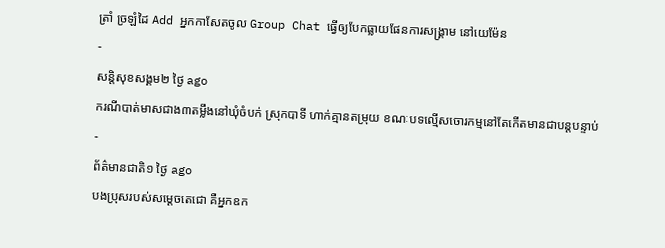ត្រាំ ច្រឡំដៃ Add អ្នកកាសែតចូល Group Chat ធ្វើឲ្យបែកធ្លាយផែនការសង្គ្រាម នៅយេម៉ែន
-
សន្តិសុខសង្គម២ ថ្ងៃ ago
ករណីបាត់មាសជាង៣តម្លឹងនៅឃុំចំបក់ ស្រុកបាទី ហាក់គ្មានតម្រុយ ខណៈបទល្មើសចោរកម្មនៅតែកើតមានជាបន្តបន្ទាប់
-
ព័ត៌មានជាតិ១ ថ្ងៃ ago
បងប្រុសរបស់សម្ដេចតេជោ គឺអ្នកឧក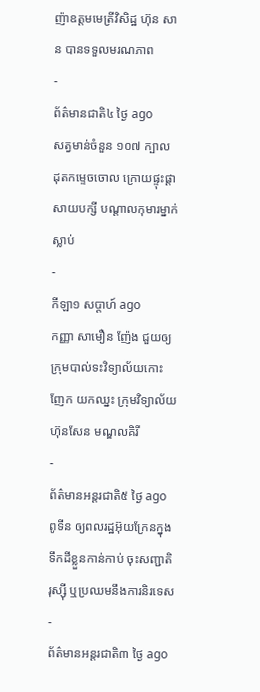ញ៉ាឧត្តមមេត្រីវិសិដ្ឋ ហ៊ុន សាន បានទទួលមរណភាព
-
ព័ត៌មានជាតិ៤ ថ្ងៃ ago
សត្វមាន់ចំនួន ១០៧ ក្បាល ដុតកម្ទេចចោល ក្រោយផ្ទុះផ្ដាសាយបក្សី បណ្តាលកុមារម្នាក់ស្លាប់
-
កីឡា១ សប្តាហ៍ ago
កញ្ញា សាមឿន ញ៉ែង ជួយឲ្យក្រុមបាល់ទះវិទ្យាល័យកោះញែក យកឈ្នះ ក្រុមវិទ្យាល័យ ហ៊ុនសែន មណ្ឌលគិរី
-
ព័ត៌មានអន្ដរជាតិ៥ ថ្ងៃ ago
ពូទីន ឲ្យពលរដ្ឋអ៊ុយក្រែនក្នុងទឹកដីខ្លួនកាន់កាប់ ចុះសញ្ជាតិរុស្ស៊ី ឬប្រឈមនឹងការនិរទេស
-
ព័ត៌មានអន្ដរជាតិ៣ ថ្ងៃ ago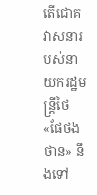តើជោគវាសនារបស់នាយករដ្ឋមន្ត្រីថៃ «ផែថងថាន» នឹងទៅ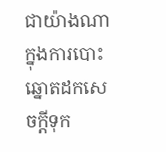ជាយ៉ាងណាក្នុងការបោះឆ្នោតដកសេចក្តីទុក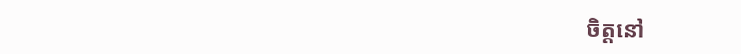ចិត្តនៅ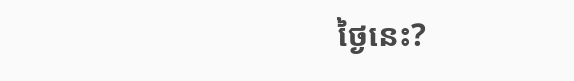ថ្ងៃនេះ?